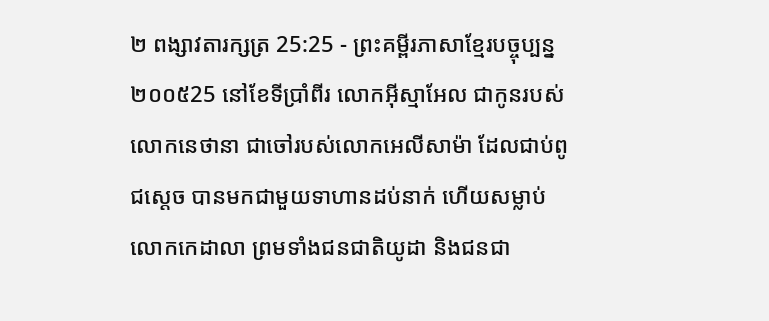២ ពង្សាវតារក្សត្រ 25:25 - ព្រះគម្ពីរភាសាខ្មែរបច្ចុប្បន្ន ២០០៥25 នៅខែទីប្រាំពីរ លោកអ៊ីស្មាអែល ជាកូនរបស់លោកនេថានា ជាចៅរបស់លោកអេលីសាម៉ា ដែលជាប់ពូជស្ដេច បានមកជាមួយទាហានដប់នាក់ ហើយសម្លាប់លោកកេដាលា ព្រមទាំងជនជាតិយូដា និងជនជា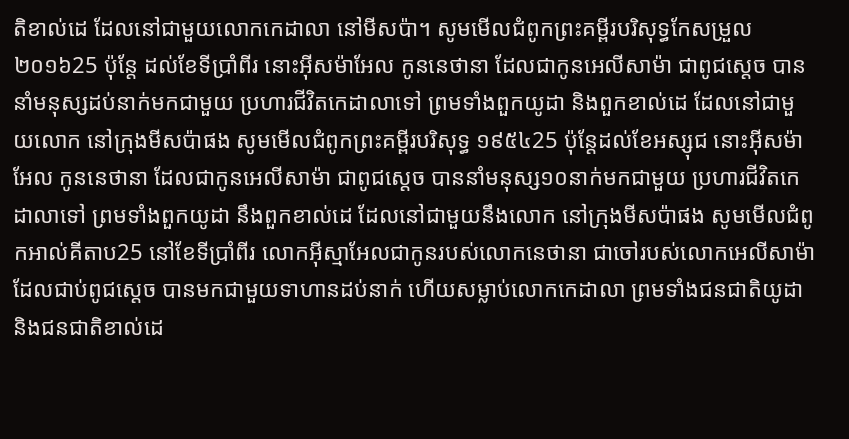តិខាល់ដេ ដែលនៅជាមួយលោកកេដាលា នៅមីសប៉ា។ សូមមើលជំពូកព្រះគម្ពីរបរិសុទ្ធកែសម្រួល ២០១៦25 ប៉ុន្តែ ដល់ខែទីប្រាំពីរ នោះអ៊ីសម៉ាអែល កូននេថានា ដែលជាកូនអេលីសាម៉ា ជាពូជស្តេច បាននាំមនុស្សដប់នាក់មកជាមួយ ប្រហារជីវិតកេដាលាទៅ ព្រមទាំងពួកយូដា និងពួកខាល់ដេ ដែលនៅជាមួយលោក នៅក្រុងមីសប៉ាផង សូមមើលជំពូកព្រះគម្ពីរបរិសុទ្ធ ១៩៥៤25 ប៉ុន្តែដល់ខែអស្សុជ នោះអ៊ីសម៉ាអែល កូននេថានា ដែលជាកូនអេលីសាម៉ា ជាពូជស្តេច បាននាំមនុស្ស១០នាក់មកជាមួយ ប្រហារជីវិតកេដាលាទៅ ព្រមទាំងពួកយូដា នឹងពួកខាល់ដេ ដែលនៅជាមួយនឹងលោក នៅក្រុងមីសប៉ាផង សូមមើលជំពូកអាល់គីតាប25 នៅខែទីប្រាំពីរ លោកអ៊ីស្មាអែលជាកូនរបស់លោកនេថានា ជាចៅរបស់លោកអេលីសាម៉ា ដែលជាប់ពូជស្តេច បានមកជាមួយទាហានដប់នាក់ ហើយសម្លាប់លោកកេដាលា ព្រមទាំងជនជាតិយូដា និងជនជាតិខាល់ដេ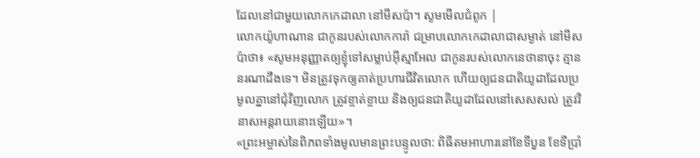ដែលនៅជាមួយលោកកេដាលា នៅមីសប៉ា។ សូមមើលជំពូក |
លោកយ៉ូហាណាន ជាកូនរបស់លោកការ៉ា ជម្រាបលោកកេដាលាជាសម្ងាត់ នៅមីសប៉ាថា៖ «សូមអនុញ្ញាតឲ្យខ្ញុំទៅសម្លាប់អ៊ីស្មាអែល ជាកូនរបស់លោកនេថានាចុះ គ្មាននរណាដឹងទេ។ មិនត្រូវទុកឲ្យគាត់ប្រហារជីវិតលោក ហើយឲ្យជនជាតិយូដាដែលប្រមូលគ្នានៅជុំវិញលោក ត្រូវខ្ចាត់ខ្ចាយ និងឲ្យជនជាតិយូដាដែលនៅសេសសល់ ត្រូវវិនាសអន្តរាយនោះឡើយ»។
«ព្រះអម្ចាស់នៃពិភពទាំងមូលមានព្រះបន្ទូលថា: ពិធីតមអាហារនៅខែទីបួន ខែទីប្រាំ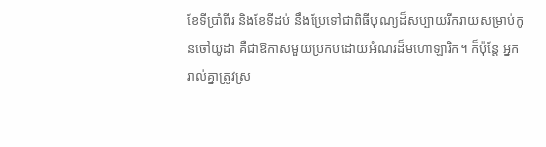ខែទីប្រាំពីរ និងខែទីដប់ នឹងប្រែទៅជាពិធីបុណ្យដ៏សប្បាយរីករាយសម្រាប់កូនចៅយូដា គឺជាឱកាសមួយប្រកបដោយអំណរដ៏មហោឡារិក។ ក៏ប៉ុន្តែ អ្នករាល់គ្នាត្រូវស្រ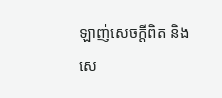ឡាញ់សេចក្ដីពិត និងសេ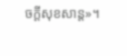ចក្ដីសុខសាន្ត»។